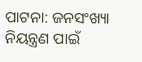ପାଟନା: ଜନସଂଖ୍ୟା ନିୟନ୍ତ୍ରଣ ପାଇଁ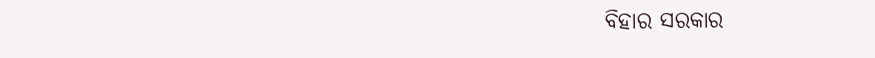ବିହାର ସରକାର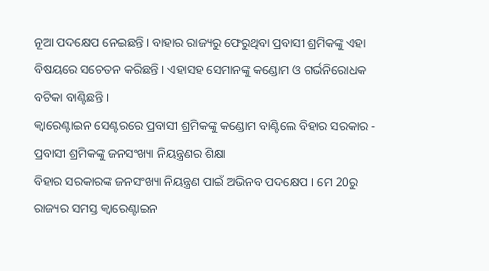ନୂଆ ପଦକ୍ଷେପ ନେଇଛନ୍ତି । ବାହାର ରାଜ୍ୟରୁ ଫେରୁଥିବା ପ୍ରବାସୀ ଶ୍ରମିକଙ୍କୁ ଏହା ବିଷୟରେ ସଚେତନ କରିଛନ୍ତି । ଏହାସହ ସେମାନଙ୍କୁ କଣ୍ଡୋମ ଓ ଗର୍ଭନିରୋଧକ ବଟିକା ବାଣ୍ଟିଛନ୍ତି ।
କ୍ବାରେଣ୍ଟାଇନ ସେଣ୍ଟରରେ ପ୍ରବାସୀ ଶ୍ରମିକଙ୍କୁ କଣ୍ଡୋମ ବାଣ୍ଟିଲେ ବିହାର ସରକାର - ପ୍ରବାସୀ ଶ୍ରମିକଙ୍କୁ ଜନସଂଖ୍ୟା ନିୟନ୍ତ୍ରଣର ଶିକ୍ଷା
ବିହାର ସରକାରଙ୍କ ଜନସଂଖ୍ୟା ନିୟନ୍ତ୍ରଣ ପାଇଁ ଅଭିନବ ପଦକ୍ଷେପ । ମେ 20ରୁ ରାଜ୍ୟର ସମସ୍ତ କ୍ବାରେଣ୍ଟାଇନ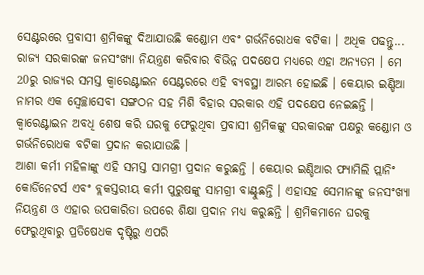ସେଣ୍ଟରରେ ପ୍ରବାସୀ ଶ୍ରମିକଙ୍କୁ ଦିଆଯାଉଛି କଣ୍ଡୋମ ଏବଂ ଗର୍ଭନିରୋଧକ ବଟିକା । ଅଧିକ ପଢନ୍ତୁ...
ରାଜ୍ୟ ସରକାରଙ୍କ ଜନସଂଖ୍ୟା ନିୟନ୍ତ୍ରଣ କରିବାର ବିଭିନ୍ନ ପଦକ୍ଷେପ ମଧ୍ୟରେ ଏହା ଅନ୍ୟତମ । ମେ 20ରୁ ରାଜ୍ୟର ସମସ୍ତ କ୍ବାରେଣ୍ଟାଇନ ସେଣ୍ଟରରେ ଏହି ବ୍ୟବସ୍ଥା ଆରମ୍ଭ ହୋଇଛି । କେୟାର ଇଣ୍ଡିଆ ନାମର ଏକ ସ୍ବେଚ୍ଛାସେବୀ ସଙ୍ଗଠନ ସହ ମିଶି ବିହାର ସରକାର ଏହି ପଦକ୍ଷେପ ନେଇଛନ୍ତି । କ୍ବାରେଣ୍ଟାଇନ ଅବଧି ଶେଷ କରି ଘରକୁ ଫେରୁଥିବା ପ୍ରବାସୀ ଶ୍ରମିକଙ୍କୁ ସରକାରଙ୍କ ପକ୍ଷରୁ କଣ୍ଡୋମ ଓ ଗର୍ଭନିରୋଧକ ବଟିକା ପ୍ରଦାନ କରାଯାଉଛି ।
ଆଶା କର୍ମୀ ମହିଳାଙ୍କୁ ଏହି ସମସ୍ତ ସାମଗ୍ରୀ ପ୍ରଦାନ କରୁଛନ୍ତି । କେୟାର ଇଣ୍ଡିଆର ଫ୍ୟାମିଲି ପ୍ଲାନିଂ କୋର୍ଡିନେଟର୍ସ ଏବଂ ବ୍ଲକସ୍ତରୀୟ କର୍ମୀ ପୁରୁଷଙ୍କୁ ସାମଗ୍ରୀ ବାଣ୍ଟୁଛନ୍ତି । ଏହାସହ ସେମାନଙ୍କୁ ଜନସଂଖ୍ୟା ନିୟନ୍ତ୍ରଣ ଓ ଏହାର ଉପକାରିତା ଉପରେ ଶିକ୍ଷା ପ୍ରଦାନ ମଧ୍ୟ କରୁଛନ୍ତି । ଶ୍ରମିକମାନେ ଘରକୁ ଫେରୁଥିବାରୁ ପ୍ରତିଷେଧକ ଦୃଷ୍ଟିରୁ ଏପରି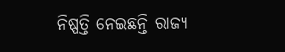ନିଷ୍ପତ୍ତି ନେଇଛନ୍ତି ରାଜ୍ୟ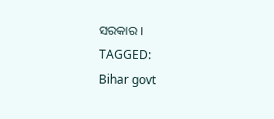ସରକାର ।
TAGGED:
Bihar govt